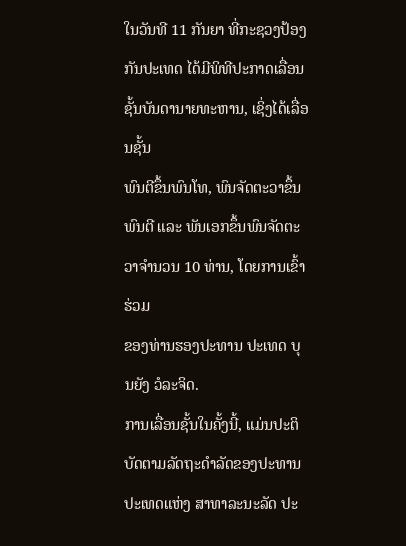ໃນວັນທີ 11 ກັນຍາ ທີ່ກະຊວງປ້ອງກັນປະເທດ ໄດ້ມີພິທີປະກາດເລື່ອນຊັ້ນບັນດານາຍທະຫານ, ເຊິ່ງໄດ້ເລື່ອນຊັ້ນ
ພົນຕີຂຶ້ນພົນໂທ, ພົນຈັດຕະວາຂຶ້ນພົນຕີ ແລະ ພັນເອກຂຶ້ນພົນຈັດຕະວາຈຳນວນ 10 ທ່ານ, ໂດຍການເຂົ້າຮ່ວມ
ຂອງທ່ານຮອງປະທານ ປະເທດ ບຸນຍັງ ວໍລະຈິດ.
ການເລື່ອນຊັ້ນໃນຄັ້ງນີ້, ແມ່ນປະຕິບັດຕາມລັດຖະດຳລັດຂອງປະທານປະເທດແຫ່ງ ສາທາລະນະລັດ ປະ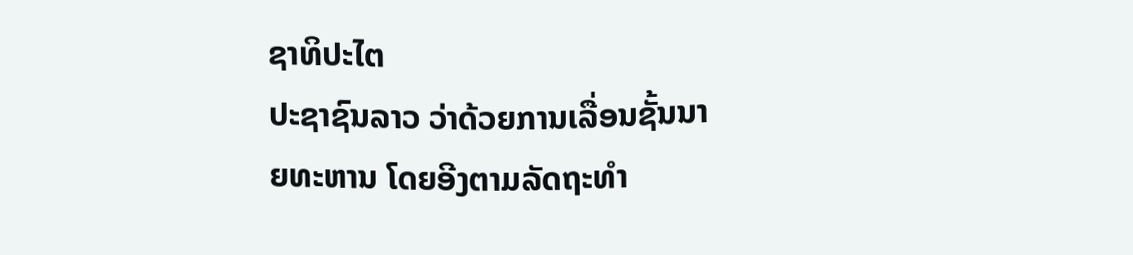ຊາທິປະໄຕ
ປະຊາຊົນລາວ ວ່າດ້ວຍການເລື່ອນຊັ້ນນາຍທະຫານ ໂດຍອີງຕາມລັດຖະທຳ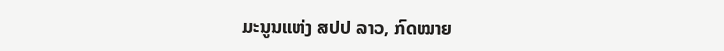ມະນູນແຫ່ງ ສປປ ລາວ, ກົດໝາຍ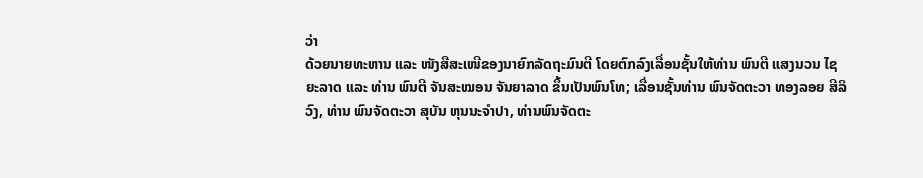ວ່າ
ດ້ວຍນາຍທະຫານ ແລະ ໜັງສືສະເໜີຂອງນາຍົກລັດຖະມົນຕີ ໂດຍຕົກລົງເລື່ອນຊັ້ນໃຫ້ທ່ານ ພົນຕີ ແສງນວນ ໄຊ
ຍະລາດ ແລະ ທ່ານ ພົນຕີ ຈັນສະໝອນ ຈັນຍາລາດ ຂຶ້ນເປັນພົນໂທ; ເລື່ອນຊັ້ນທ່ານ ພົນຈັດຕະວາ ທອງລອຍ ສີລິ
ວົງ, ທ່ານ ພົນຈັດຕະວາ ສຸບັນ ຫຸນນະຈຳປາ, ທ່ານພົນຈັດຕະ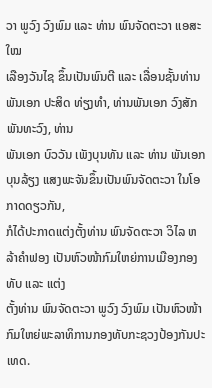ວາ ພູວົງ ວົງພົມ ແລະ ທ່ານ ພົນຈັດຕະວາ ແອສະໃໝ
ເລືອງວັນໄຊ ຂຶ້ນເປັນພົນຕີ ແລະ ເລື່ອນຊັ້ນທ່ານ ພັນເອກ ປະສິດ ທ່ຽງທຳ, ທ່ານພັນເອກ ວົງສັກ ພັນທະວົງ, ທ່ານ
ພັນເອກ ບົວວັນ ເພັງບຸນທັນ ແລະ ທ່ານ ພັນເອກ ບຸນລ້ຽງ ແສງພະຈັນຂຶ້ນເປັນພົນຈັດຕະວາ ໃນໂອກາດດຽວກັນ,
ກໍໄດ້ປະກາດແຕ່ງຕັ້ງທ່ານ ພົນຈັດຕະວາ ວິໄລ ຫລ້າຄຳຟອງ ເປັນຫົວໜ້າກົມໃຫຍ່ການເມືອງກອງທັບ ແລະ ແຕ່ງ
ຕັ້ງທ່ານ ພົນຈັດຕະວາ ພູວົງ ວົງພົມ ເປັນຫົວໜ້າກົມໃຫຍ່ພະລາທິການກອງທັບກະຊວງປ້ອງກັນປະເທດ.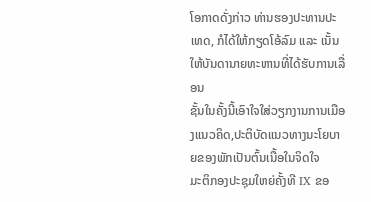ໂອກາດດັ່ງກ່າວ ທ່ານຮອງປະທານປະເທດ, ກໍໄດ້ໃຫ້ກຽດໂອ້ລົມ ແລະ ເນັ້ນໃຫ້ບັນດານາຍທະຫານທີ່ໄດ້ຮັບການເລື່ອນ
ຊັ້ນໃນຄັ້ງນີ້ເອົາໃຈໃສ່ວຽກງານການເມືອງແນວຄິດ,ປະຕິບັດແນວທາງນະໂຍບາຍຂອງພັກເປັນຕົ້ນເນື້ອໃນຈິດໃຈ
ມະຕິກອງປະຊຸມໃຫຍ່ຄັ້ງທີ IX ຂອ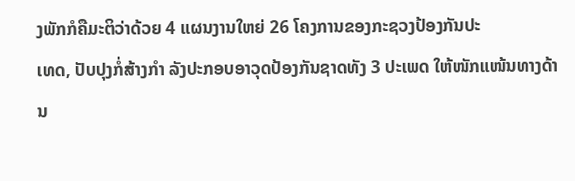ງພັກກໍຄືມະຕິວ່າດ້ວຍ 4 ແຜນງານໃຫຍ່ 26 ໂຄງການຂອງກະຊວງປ້ອງກັນປະ
ເທດ, ປັບປຸງກໍ່ສ້າງກຳ ລັງປະກອບອາວຸດປ້ອງກັນຊາດທັງ 3 ປະເພດ ໃຫ້ໜັກແໜ້ນທາງດ້ານ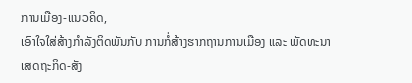ການເມືອງ-ແນວຄິດ,
ເອົາໃຈໃສ່ສ້າງກຳລັງຕິດພັນກັບ ການກໍ່ສ້າງຮາກຖານການເມືອງ ແລະ ພັດທະນາເສດຖະກິດ-ສັງ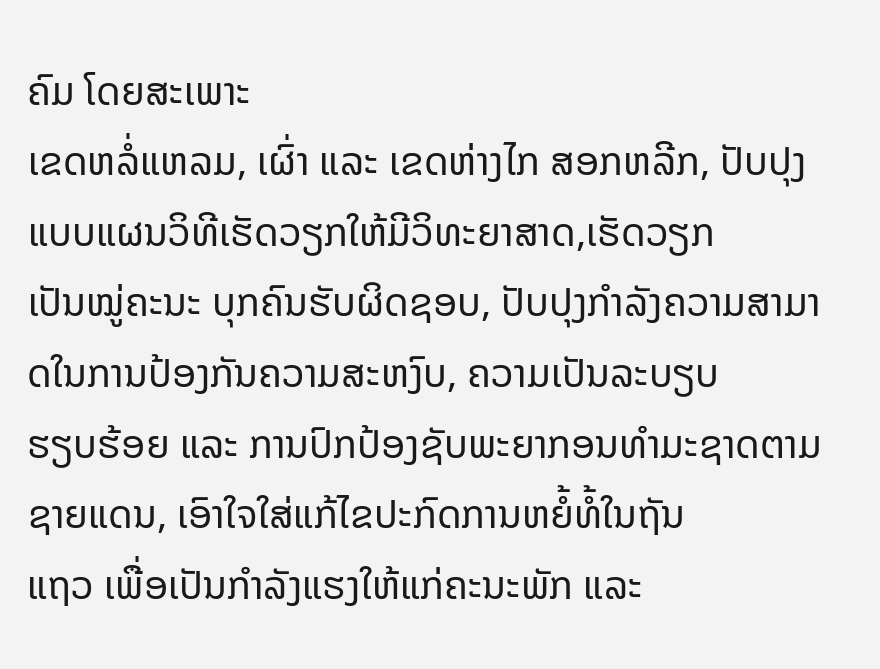ຄົມ ໂດຍສະເພາະ
ເຂດຫລໍ່ແຫລມ, ເຜົ່າ ແລະ ເຂດຫ່າງໄກ ສອກຫລີກ, ປັບປຸງແບບແຜນວິທີເຮັດວຽກໃຫ້ມີວິທະຍາສາດ,ເຮັດວຽກ
ເປັນໝູ່ຄະນະ ບຸກຄົນຮັບຜິດຊອບ, ປັບປຸງກຳລັງຄວາມສາມາດໃນການປ້ອງກັນຄວາມສະຫງົບ, ຄວາມເປັນລະບຽບ
ຮຽບຮ້ອຍ ແລະ ການປົກປ້ອງຊັບພະຍາກອນທຳມະຊາດຕາມຊາຍແດນ, ເອົາໃຈໃສ່ແກ້ໄຂປະກົດການຫຍໍ້ທໍ້ໃນຖັນ
ແຖວ ເພື່ອເປັນກຳລັງແຮງໃຫ້ແກ່ຄະນະພັກ ແລະ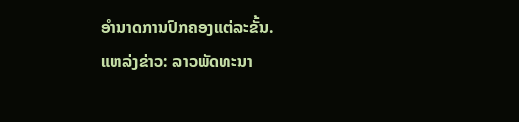ອຳນາດການປົກຄອງແຕ່ລະຂັ້ນ.
ແຫລ່ງຂ່າວ: ລາວພັດທະນາ